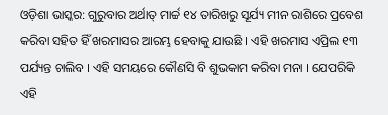ଓଡ଼ିଶା ଭାସ୍କର: ଗୁରୁବାର ଅର୍ଥାତ୍ ମାର୍ଚ୍ଚ ୧୪ ତାରିଖରୁ ସୂର୍ଯ୍ୟ ମୀନ ରାଶିରେ ପ୍ରବେଶ କରିବା ସହିତ ହିଁ ଖରମାସର ଆରମ୍ଭ ହେବାକୁ ଯାଉଛି । ଏହି ଖରମାସ ଏପ୍ରିଲ ୧୩ ପର୍ଯ୍ୟନ୍ତ ଚାଲିବ । ଏହି ସମୟରେ କୌଣସି ବି ଶୁଭକାମ କରିବା ମନା । ଯେପରିକି ଏହି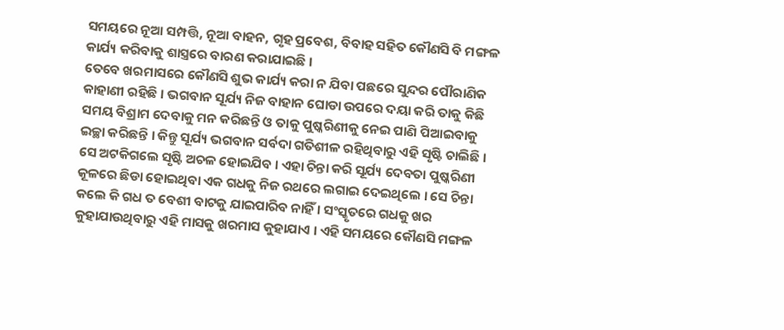ସମୟରେ ନୂଆ ସମ୍ପତ୍ତି, ନୂଆ ବାହନ, ଗୃହ ପ୍ରବେଶ, ବିବାହ ସହିତ କୌଣସି ବି ମଙ୍ଗଳ କାର୍ଯ୍ୟ କରିବାକୁ ଶାସ୍ତ୍ରରେ ବାରଣ କରାଯାଇଛି ।
ତେବେ ଖରମାସରେ କୌଣସି ଶୁଭ କାର୍ଯ୍ୟ କରା ନ ଯିବା ପଛରେ ସୁନ୍ଦର ପୌରାଣିକ କାହାଣୀ ରହିଛି । ଭଗବାନ ସୂର୍ଯ୍ୟ ନିଜ ବାହାନ ଘୋଡା ଉପରେ ଦୟା କରି ତାକୁ କିଛି ସମୟ ବିଶ୍ରାମ ଦେବାକୁ ମନ କରିଛନ୍ତି ଓ ତାକୁ ପୁଷ୍କରିଣୀକୁ ନେଇ ପାଣି ପିଆଇବାକୁ ଇଚ୍ଛା କରିଛନ୍ତି । କିନ୍ତୁ ସୂର୍ଯ୍ୟ ଭଗବାନ ସର୍ବଦା ଗତିଶୀଳ ରହିଥିବାରୁ ଏହି ସୃଷ୍ଟି ଚାଲିଛି । ସେ ଅଟକିଗଲେ ସୃଷ୍ଟି ଅଚଳ ହୋଇଯିବ । ଏହା ଚିନ୍ତା କରି ସୂର୍ଯ୍ୟ ଦେବତା ପୁଷ୍କରିଣୀ କୂଳରେ ଛିଡା ହୋଇଥିବା ଏକ ଗଧକୁ ନିଜ ରଥରେ ଲଗାଇ ଦେଇଥିଲେ । ସେ ଚିନ୍ତା କଲେ କି ଗଧ ତ ବେଶୀ ବାଟକୁ ଯାଇପାରିବ ନାହିଁ । ସଂସ୍କୃତରେ ଗଧକୁ ଖର କୁହାଯାଉଥିବାରୁ ଏହି ମାସକୁ ଖରମାସ କୁହାଯାଏ । ଏହି ସମୟରେ କୌଣସି ମଙ୍ଗଳ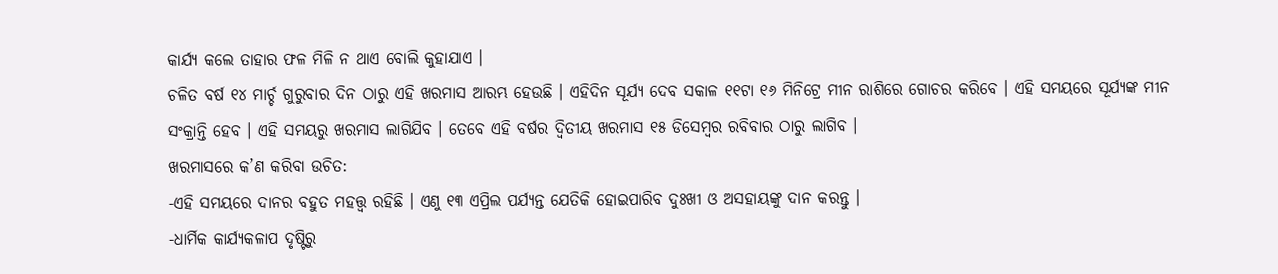କାର୍ଯ୍ୟ କଲେ ତାହାର ଫଳ ମିଳି ନ ଥାଏ ବୋଲି କୁହାଯାଏ ।
ଚଳିତ ବର୍ଷ ୧୪ ମାର୍ଚ୍ଚ ଗୁରୁବାର ଦିନ ଠାରୁ ଏହି ଖରମାସ ଆରମ୍ଭ ହେଉଛି । ଏହିଦିନ ସୂର୍ଯ୍ୟ ଦେବ ସକାଳ ୧୧ଟା ୧୬ ମିନିଟ୍ରେ ମୀନ ରାଶିରେ ଗୋଚର କରିବେ । ଏହି ସମୟରେ ସୂର୍ଯ୍ୟଙ୍କ ମୀନ ସଂକ୍ରାନ୍ତି ହେବ । ଏହି ସମୟରୁ ଖରମାସ ଲାଗିଯିବ । ତେବେ ଏହି ବର୍ଷର ଦ୍ୱିତୀୟ ଖରମାସ ୧୫ ଡିସେମ୍ବର ରବିବାର ଠାରୁ ଲାଗିବ ।
ଖରମାସରେ କ’ଣ କରିବା ଉଚିତ:
-ଏହି ସମୟରେ ଦାନର ବହୁତ ମହତ୍ତ୍ୱ ରହିଛି । ଏଣୁ ୧୩ ଏପ୍ରିଲ ପର୍ଯ୍ୟନ୍ତ ଯେତିକି ହୋଇପାରିବ ଦୁଃଖୀ ଓ ଅସହାୟଙ୍କୁ ଦାନ କରନ୍ତୁ ।
-ଧାର୍ମିକ କାର୍ଯ୍ୟକଳାପ ଦୃଷ୍ଟିରୁ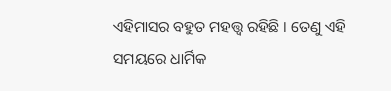ଏହିମାସର ବହୁତ ମହତ୍ତ୍ୱ ରହିଛି । ତେଣୁ ଏହି ସମୟରେ ଧାର୍ମିକ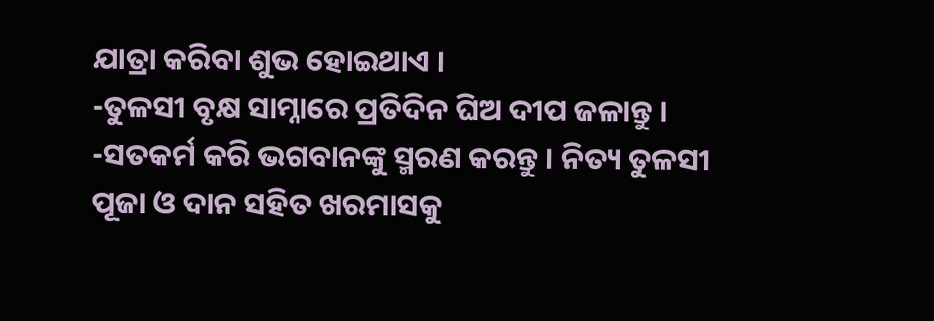ଯାତ୍ରା କରିବା ଶୁଭ ହୋଇଥାଏ ।
-ତୁଳସୀ ବୃକ୍ଷ ସାମ୍ନାରେ ପ୍ରତିଦିନ ଘିଅ ଦୀପ ଜଳାନ୍ତୁ ।
-ସତକର୍ମ କରି ଭଗବାନଙ୍କୁ ସ୍ମରଣ କରନ୍ତୁ । ନିତ୍ୟ ତୁଳସୀ ପୂଜା ଓ ଦାନ ସହିତ ଖରମାସକୁ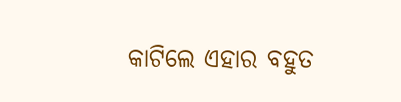କାଟିଲେ ଏହାର ବହୁତ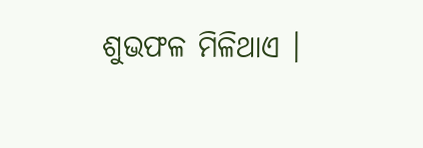ଶୁଭଫଳ ମିଳିଥାଏ ।